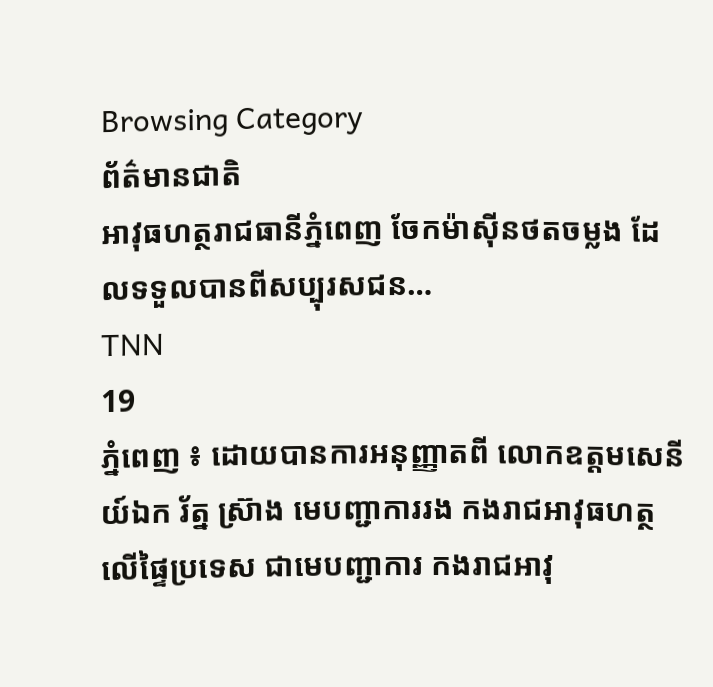Browsing Category
ព័ត៌មានជាតិ
អាវុធហត្ថរាជធានីភ្នំពេញ ចែកម៉ាស៊ីនថតចម្លង ដែលទទួលបានពីសប្បុរសជន…
TNN
19
ភ្នំពេញ ៖ ដោយបានការអនុញ្ញាតពី លោកឧត្តមសេនីយ៍ឯក រ័ត្ន ស្រ៊ាង មេបញ្ជាការរង កងរាជអាវុធហត្ថលើផ្ទៃប្រទេស ជាមេបញ្ជាការ កងរាជអាវុ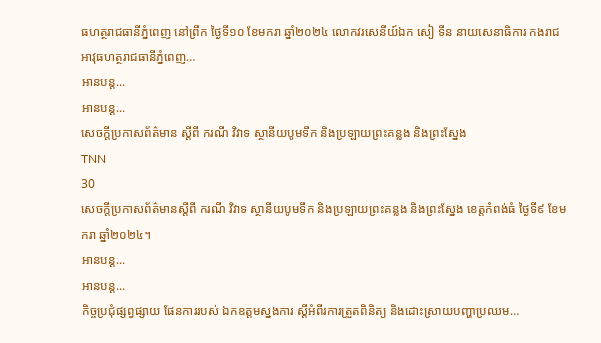ធហត្ថរាជធានីភ្នំពេញ នៅព្រឹក ថ្ងៃទី១០ ខែមករា ឆ្នាំ២០២៤ លោកវរសេនីយ៍ឯក សៀ ទីន នាយសេនាធិការ កងរាជអាវុធហត្ថរាជធានីភ្នំពេញ…
អានបន្ត...
អានបន្ត...
សេចក្តីប្រកាសព័ត៌មាន ស្តីពី ករណី វិវាទ ស្ថានីយបូមទឹក និងប្រឡាយព្រះគន្លង និងព្រះស្នែង
TNN
30
សេចក្តីប្រកាសព័ត៌មានស្តីពី ករណី វិវាទ ស្ថានីយបូមទឹក និងប្រឡាយព្រះគន្លង និងព្រះស្នែង ខេត្តកំពង់ធំ ថ្ងៃទី៩ ខែមករា ឆ្នាំ២០២៤។
អានបន្ត...
អានបន្ត...
កិច្ចប្រជុំផ្សព្វផ្សាយ ផែនការរបស់ ឯកឧត្តមស្នងការ ស្តីអំពីរការត្រួតពិនិត្យ និងដោះស្រាយបញ្ហាប្រឈម…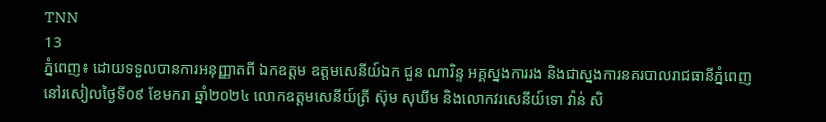TNN
13
ភ្នំពេញ៖ ដោយទទួលបានការអនុញ្ញាតពី ឯកឧត្តម ឧត្តមសេនីយ៍ឯក ជួន ណារិន្ទ អគ្គស្នងការរង និងជាស្នងការនគរបាលរាជធានីភ្នំពេញ នៅរសៀលថ្ងៃទី០៩ ខែមករា ឆ្នាំ២០២៤ លោកឧត្តមសេនីយ៍ត្រី ស៊ុម សុឃីម និងលោកវរសេនីយ៍ទោ វ៉ាន់ សិ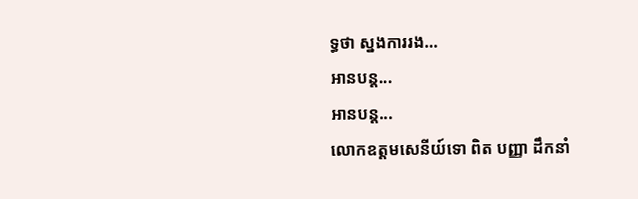ទ្ធថា ស្នងការរង…
អានបន្ត...
អានបន្ត...
លោកឧត្តមសេនីយ៍ទោ ពិត បញ្ញា ដឹកនាំ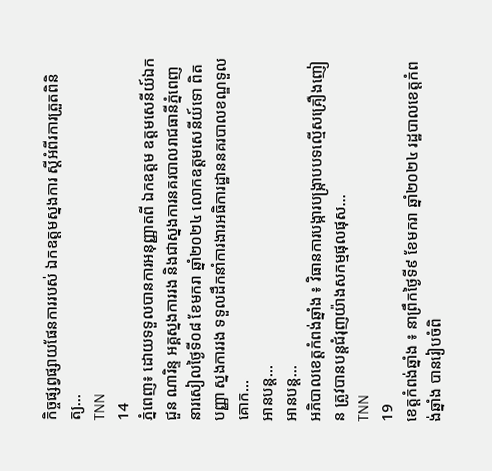កិច្ចផ្សព្វផ្សាយផែនការរបស់ ឯកឧត្តមស្នងការ ស្តីអំពីរការត្រួតពិនិត្យ…
TNN
14
ភ្នំពេញ៖ ដោយទទួលបានការអនុញ្ញាតពី ឯកឧត្តម ឧត្តមសេនីយ៍ឯក ជួន ណារិន្ទ អគ្គស្នងការរង និងជាស្នងការនគរបាលរាជធានីភ្នំពេញ នារសៀលថ្ងៃទី០៨ ខែមករា ឆ្នាំ២០២៤ លោកឧត្តមសេនីយ៍ទោ ពិត បញ្ញា ស្នងការរង ទទួលដឹកនាំការងារអធិការដ្ឋាននគរបាលខណ្ឌទួលគោក…
អានបន្ត...
អានបន្ត...
អភិបាលខេត្តកំពង់ឆ្នាំង ៖ វិធានការបង្ការបង្ក្រាបបទល្មើសគ្រឿងញៀន ត្រូវបានបន្តជំរុញយ៉ាងសកម្មផុលផុស…
TNN
19
ខេត្តកំពង់ឆ្នាំង ៖ នាព្រឹកថ្ងៃទី៩ ខែមករា ឆ្នាំ២០២៤ រដ្ឋបាលខេត្តកំពង់ឆ្នាំង បានរៀបចំពិ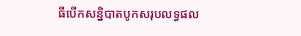ធីបើកសន្និបាតបូកសរុបលទ្ធផល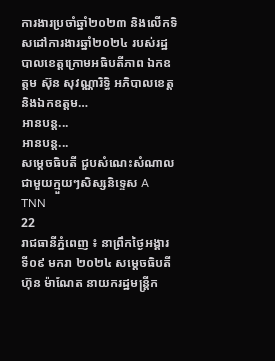ការងារប្រចាំឆ្នាំ២០២៣ និងលើកទិសដៅការងារឆ្នាំ២០២៤ របស់រដ្ឋបាលខេត្តក្រោមអធិបតីភាព ឯកឧត្តម ស៊ុន សុវណ្ណារិទ្ធិ អភិបាលខេត្ត និងឯកឧត្ដម…
អានបន្ត...
អានបន្ត...
សម្តេចធិបតី ជួបសំណេះសំណាលជាមួយក្មួយៗសិស្សនិទ្ទេស A
TNN
22
រាជធានីភ្នំពេញ ៖ នាព្រឹកថ្ងៃអង្គារ ទី០៩ មករា ២០២៤ សម្តេចធិបតី ហ៊ុន ម៉ាណែត នាយករដ្ឋមន្ត្រីក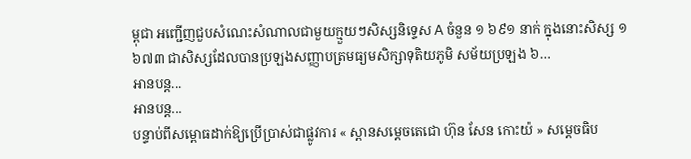ម្ពុជា អញ្ជើញជួបសំណេះសំណាលជាមួយក្មួយៗសិស្សនិទ្ទេស A ចំនួន ១ ៦៩១ នាក់ ក្នុងនោះសិស្ស ១ ៦៧៣ ជាសិស្សដែលបានប្រឡងសញ្ញាបត្រមធ្យមសិក្សាទុតិយភូមិ សម័យប្រឡង ៦…
អានបន្ត...
អានបន្ត...
បន្ទាប់ពីសម្ពោធដាក់ឱ្យប្រើប្រាស់ជាផ្លូវការ « ស្ពានសម្តេចតេជោ ហ៊ុន សែន កោះយ៉ » សម្តេចធិប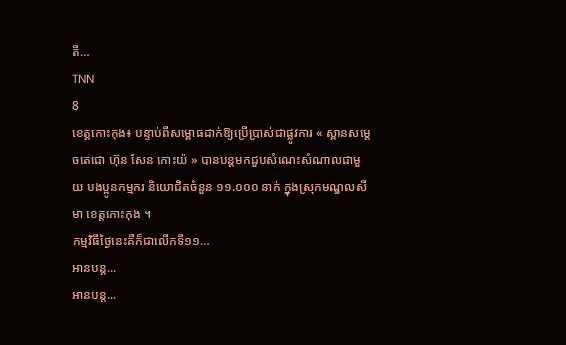តី…
TNN
8
ខេត្តកោះកុង៖ បន្ទាប់ពីសម្ពោធដាក់ឱ្យប្រើប្រាស់ជាផ្លូវការ « ស្ពានសម្តេចតេជោ ហ៊ុន សែន កោះយ៉ » បានបន្តមកជួបសំណេះសំណាលជាមួយ បងប្អូនកម្មករ និយោជិតចំនួន ១១.០០០ នាក់ ក្នុងស្រុកមណ្ឌលសីមា ខេត្តកោះកុង ។
កម្មវិធីថ្ងៃនេះគឺក៏ជាលើកទី១១…
អានបន្ត...
អានបន្ត...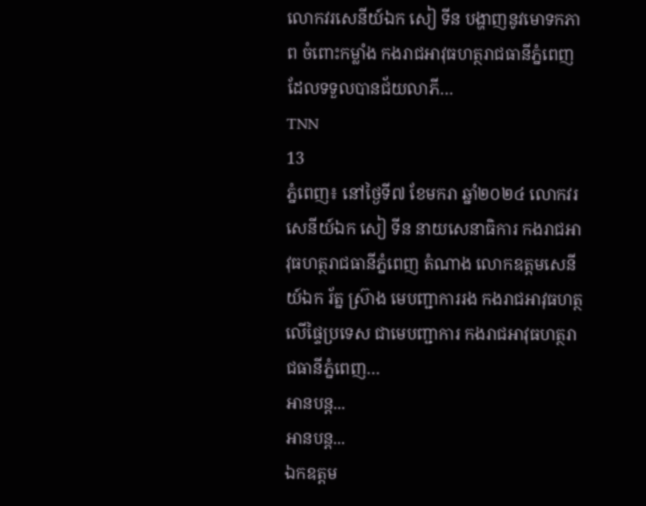លោកវរសេនីយ៍ឯក សៀ ទីន បង្ហាញនូវមោទកភាព ចំពោះកម្លាំង កងរាជអាវុធហត្ថរាជធានីភ្នំពេញ ដែលទទួលបានជ័យលាភី…
TNN
13
ភ្នំពេញ៖ នៅថ្ងៃទី៧ ខែមករា ឆ្នាំ២០២៤ លោកវរសេនីយ៍ឯក សៀ ទីន នាយសេនាធិការ កងរាជអាវុធហត្ថរាជធានីភ្នំពេញ តំណាង លោកឧត្តមសេនីយ៍ឯក រ័ត្ន ស្រ៊ាង មេបញ្ជាការរង កងរាជអាវុធហត្ថលើផ្ទៃប្រទេស ជាមេបញ្ជាការ កងរាជអាវុធហត្ថរាជធានីភ្នំពេញ…
អានបន្ត...
អានបន្ត...
ឯកឧត្តម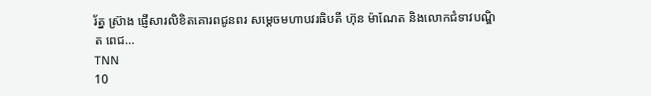រ័ត្ន ស្រ៊ាង ផ្ញើសារលិខិតគោរពជូនពរ សម្តេចមហាបវរធិបតី ហ៊ុន ម៉ាណែត និងលោកជំទាវបណ្ឌិត ពេជ…
TNN
10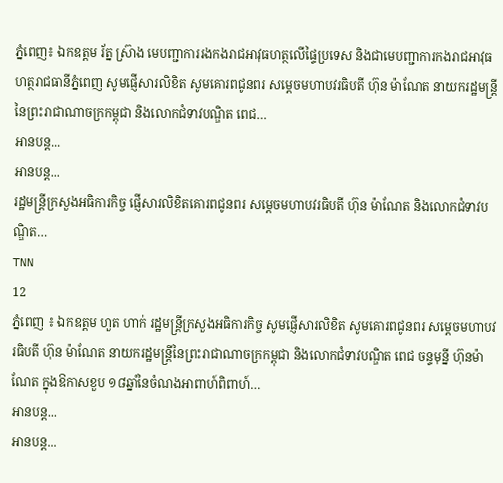ភ្នំពេញ៖ ឯកឧត្តម រ័ត្ន ស្រ៊ាង មេបញ្ជាការរងកងរាជអាវុធហត្ថលើផ្ទៃប្រទេស និងជាមេបញ្ជាការកងរាជអាវុធហត្ថរាជធានីភ្នំពេញ សូមផ្ញើសារលិខិត សូមគោរពជូនពរ សម្តេចមហាបវរធិបតី ហ៊ុន ម៉ាណែត នាយករដ្ឋមន្ត្រីនៃព្រះរាជាណាចក្រកម្ពុជា និងលោកជំទាវបណ្ឌិត ពេជ…
អានបន្ត...
អានបន្ត...
រដ្ឋមន្ត្រីក្រសួងអធិការកិច្ច ផ្ញើសារលិខិតគោរពជូនពរ សម្តេចមហាបវរធិបតី ហ៊ុន ម៉ាណែត និងលោកជំទាវបណ្ឌិត…
TNN
12
ភ្នំពេញ ៖ ឯកឧត្តម ហួត ហាក់ រដ្ឋមន្ត្រីក្រសួងអធិការកិច្ច សូមផ្ញើសារលិខិត សូមគោរពជូនពរ សម្តេចមហាបវរធិបតី ហ៊ុន ម៉ាណែត នាយករដ្ឋមន្ត្រីនៃព្រះរាជាណាចក្រកម្ពុជា និងលោកជំទាវបណ្ឌិត ពេជ ចន្ទមុន្នី ហ៊ុនម៉ាណែត ក្នុងឱកាសខួប ១៨ឆ្នាំនៃចំណងអាពាហ៍ពិពាហ៍…
អានបន្ត...
អានបន្ត...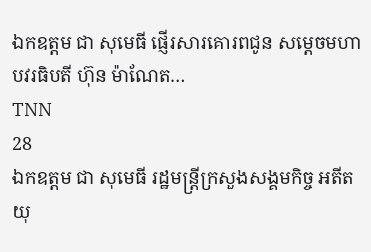ឯកឧត្តម ជា សុមេធី ផ្ញើរសារគោរពជូន សម្ដេចមហាបវរធិបតី ហ៊ុន ម៉ាណែត…
TNN
28
ឯកឧត្តម ជា សុមេធី រដ្ឋមន្ត្រីក្រសួងសង្គមកិច្ច អតីតយុ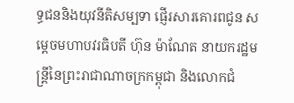ទ្ធជននិងយុវនីតិសម្បទា ផ្ញើរសារគោរពជូន សម្ដេចមហាបវរធិបតី ហ៊ុន ម៉ាណែត នាយករដ្ឋមន្ត្រីនៃព្រះរាជាណាចក្រកម្ពុជា និងលោកជំ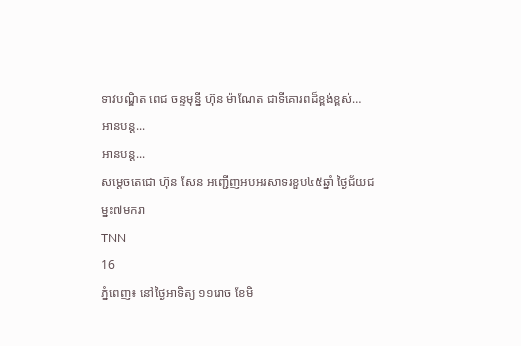ទាវបណ្ឌិត ពេជ ចន្ទមុន្នី ហ៊ុន ម៉ាណែត ជាទីគោរពដ៏ខ្ពង់ខ្ពស់…
អានបន្ត...
អានបន្ត...
សម្តេចតេជោ ហ៊ុន សែន អញ្ជើញអបអរសាទរខួប៤៥ឆ្នាំ ថ្ងៃជ័យជម្នះ៧មករា
TNN
16
ភ្នំពេញ៖ នៅថ្ងៃអាទិត្យ ១១រោច ខែមិ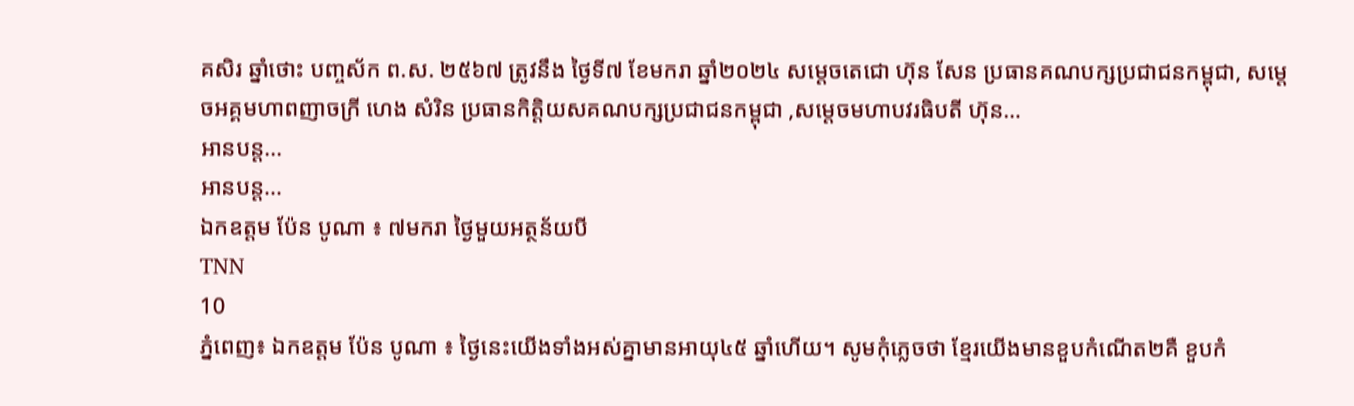គសិរ ឆ្នាំថោះ បញ្ចស័ក ព.ស. ២៥៦៧ ត្រូវនឹង ថ្ងៃទី៧ ខែមករា ឆ្នាំ២០២៤ សម្តេចតេជោ ហ៊ុន សែន ប្រធានគណបក្សប្រជាជនកម្ពុជា, សម្តេចអគ្គមហាពញាចក្រី ហេង សំរិន ប្រធានកិត្តិយសគណបក្សប្រជាជនកម្ពុជា ,សម្តេចមហាបវរធិបតី ហ៊ុន…
អានបន្ត...
អានបន្ត...
ឯកឧត្តម ប៉ែន បូណា ៖ ៧មករា ថ្ងៃមួយអត្ថន័យបី
TNN
10
ភ្នំពេញ៖ ឯកឧត្តម ប៉ែន បូណា ៖ ថ្ងៃនេះយើងទាំងអស់គ្នាមានអាយុ៤៥ ឆ្នាំហើយ។ សូមកុំភ្លេចថា ខ្មែរយើងមានខួបកំណើត២គឺ ខួបកំ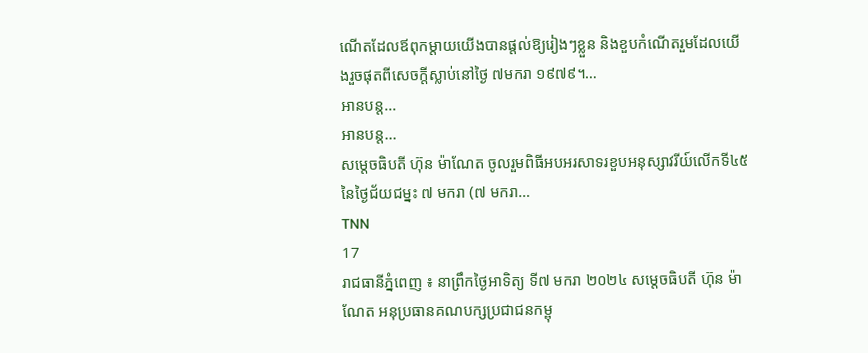ណើតដែលឪពុកម្តាយយើងបានផ្តល់ឱ្យរៀងៗខ្លួន និងខួបកំណើតរួមដែលយើងរួចផុតពីសេចក្តីស្លាប់នៅថ្ងៃ ៧មករា ១៩៧៩។…
អានបន្ត...
អានបន្ត...
សម្តេចធិបតី ហ៊ុន ម៉ាណែត ចូលរួមពិធីអបអរសាទរខួបអនុស្សាវរីយ៍លើកទី៤៥ នៃថ្ងៃជ័យជម្នះ ៧ មករា (៧ មករា…
TNN
17
រាជធានីភ្នំពេញ ៖ នាព្រឹកថ្ងៃអាទិត្យ ទី៧ មករា ២០២៤ សម្តេចធិបតី ហ៊ុន ម៉ាណែត អនុប្រធានគណបក្សប្រជាជនកម្ពុ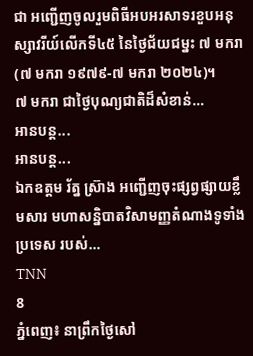ជា អញ្ជើញចូលរួមពិធីអបអរសាទរខួបអនុស្សាវរីយ៍លើកទី៤៥ នៃថ្ងៃជ័យជម្នះ ៧ មករា (៧ មករា ១៩៧៩-៧ មករា ២០២៤)។
៧ មករា ជាថៃ្ងបុណ្យជាតិដ៏សំខាន់…
អានបន្ត...
អានបន្ត...
ឯកឧត្តម រ័ត្ន ស្រ៊ាង អញ្ជើញចុះផ្សព្វផ្សាយខ្លឹមសារ មហាសន្និបាតវិសាមញ្ញតំណាងទូទាំងប្រទេស របស់…
TNN
8
ភ្នំពេញ៖ នាព្រឹកថ្ងៃសៅ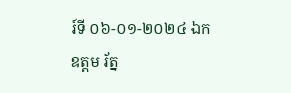រ៍ទី ០៦-០១-២០២៤ ឯកឧត្តម រ័ត្ន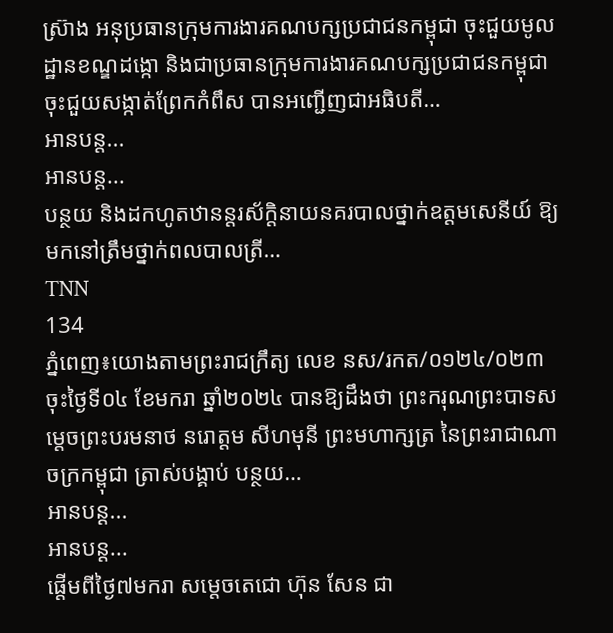ស្រ៊ាង អនុប្រធានក្រុមការងារគណបក្សប្រជាជនកម្ពុជា ចុះជួយមូលដ្ឋានខណ្ឌដង្កោ និងជាប្រធានក្រុមការងារគណបក្សប្រជាជនកម្ពុជា ចុះជួយសង្កាត់ព្រែកកំពឹស បានអញ្ជើញជាអធិបតី…
អានបន្ត...
អានបន្ត...
បន្ថយ និងដកហូតឋានន្តរស័ក្ដិនាយនគរបាលថ្នាក់ឧត្ដមសេនីយ៍ ឱ្យមកនៅត្រឹមថ្នាក់ពលបាលត្រី…
TNN
134
ភ្នំពេញ៖យោងតាមព្រះរាជក្រឹត្យ លេខ នស/រកត/០១២៤/០២៣ ចុះថ្ងៃទី០៤ ខែមករា ឆ្នាំ២០២៤ បានឱ្យដឹងថា ព្រះករុណព្រះបាទសម្ដេចព្រះបរមនាថ នរោត្ដម សីហមុនី ព្រះមហាក្សត្រ នៃព្រះរាជាណាចក្រកម្ពុជា ត្រាស់បង្គាប់ បន្ថយ…
អានបន្ត...
អានបន្ត...
ផ្តើមពីថ្ងៃ៧មករា សម្តេចតេជោ ហ៊ុន សែន ជា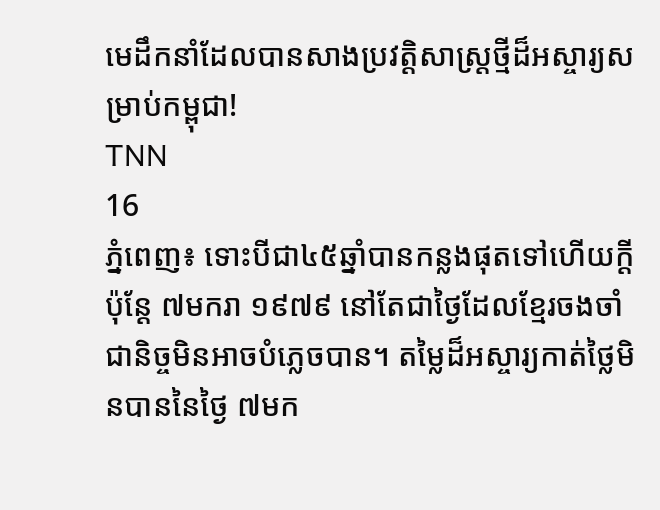មេដឹកនាំដែលបានសាងប្រវត្តិសាស្ត្រថ្មីដ៏អស្ចារ្យសម្រាប់កម្ពុជា!
TNN
16
ភ្នំពេញ៖ ទោះបីជា៤៥ឆ្នាំបានកន្លងផុតទៅហើយក្តី ប៉ុន្តែ ៧មករា ១៩៧៩ នៅតែជាថ្ងៃដែលខ្មែរចងចាំជានិច្ចមិនអាចបំភ្លេចបាន។ តម្លៃដ៏អស្ចារ្យកាត់ថ្លៃមិនបាននៃថ្ងៃ ៧មក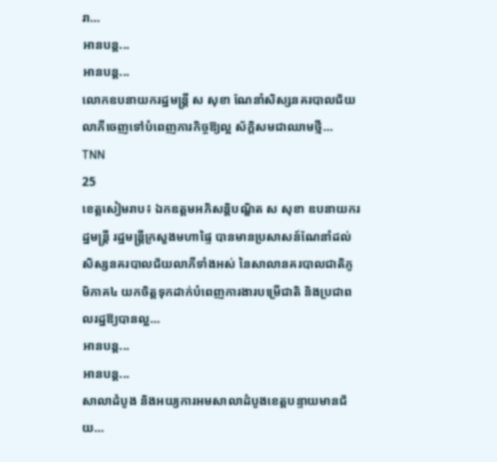រា…
អានបន្ត...
អានបន្ត...
លោកឧបនាយករដ្ឋមន្ត្រី ស សុខា ណែនាំសិស្សនគរបាលជ័យលាភីចេញទៅបំពេញភារកិច្ចឱ្យល្អ ស័ក្ដិសមជាឈាមថ្មី…
TNN
25
ខេត្តសៀមរាប៖ ឯកឧត្តមអភិសន្តិបណ្ឌិត ស សុខា ឧបនាយករដ្ឋមន្រ្តី រដ្ឋមន្រ្តីក្រសួងមហាផ្ទៃ បានមានប្រសាសន៍ណែនាំដល់សិស្សនគរបាលជ័យលាភីទាំងអស់ នៃសាលានគរបាលជាតិភូមិភាគ៤ យកចិត្តទុកដាក់បំពេញការងារបម្រើជាតិ និងប្រជាពលរដ្ឋឱ្យបានល្អ…
អានបន្ត...
អានបន្ត...
សាលាដំបូង និងអយ្យការអមសាលាដំបូងខេត្តបន្ទាយមានជ័យ…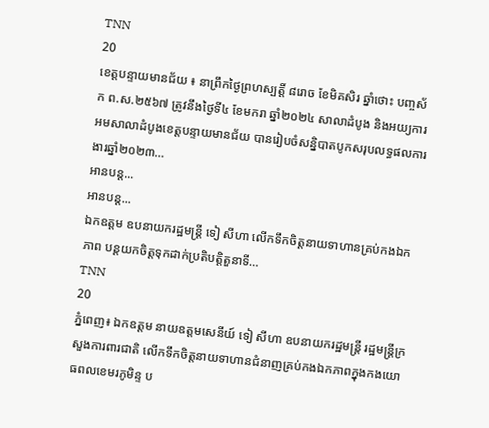TNN
20
ខេត្តបន្ទាយមានជ័យ ៖ នាព្រឹកថ្ងៃព្រហស្បត្តិ៍ ៨រោច ខែមិគសិរ ឆ្នាំថោះ បញ្ចស័ក ព.ស.២៥៦៧ ត្រូវនឹងថ្ងៃទី៤ ខែមករា ឆ្នាំ២០២៤ សាលាដំបូង និងអយ្យការអមសាលាដំបូងខេត្តបន្ទាយមានជ័យ បានរៀបចំសន្និបាតបូកសរុបលទ្ធផលការងារឆ្នាំ២០២៣…
អានបន្ត...
អានបន្ត...
ឯកឧត្តម ឧបនាយករដ្ឋមន្ត្រី ទៀ សីហា លើកទឹកចិត្តនាយទាហានគ្រប់កងឯកភាព បន្តយកចិត្តទុកដាក់ប្រតិបត្តិតួនាទី…
TNN
20
ភ្នំពេញ៖ ឯកឧត្តម នាយឧត្តមសេនីយ៍ ទៀ សីហា ឧបនាយករដ្ឋមន្ត្រី រដ្ឋមន្ត្រីក្រសួងការពារជាតិ លើកទឹកចិត្តនាយទាហានជំនាញគ្រប់កងឯកភាពក្នុងកងយោធពលខេមរភូមិន្ទ ប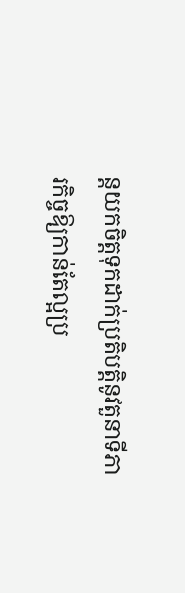ន្តយកចិត្តទុកដាក់ប្រតិបត្តិនូវតួនាទីភារកិច្ចឱ្យកាន់តែល្អប្រ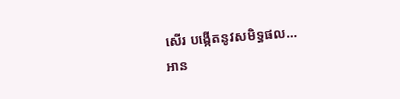សើរ បង្កើតនូវសមិទ្ធផល…
អាន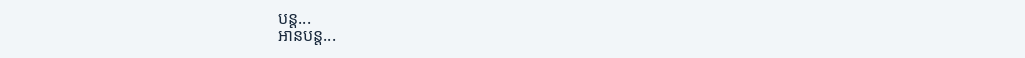បន្ត...
អានបន្ត...